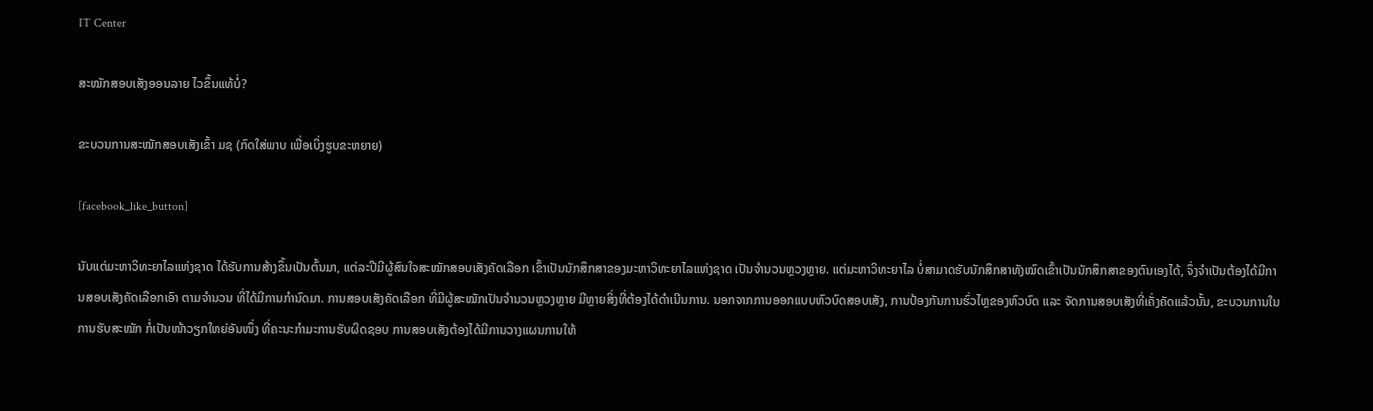IT Center

ສະໝັກສອບເສັງອອນລາຍ ໄວຂຶ້ນແທ້ບໍ່?

ຂະບວນການສະໝັກສອບເສັງເຂົ້າ ມຊ (ກົດໃສ່ພາບ ເພື່ອເບິ່ງຮູບຂະຫຍາຍ)

[facebook_like_button]

ນັບແຕ່ມະຫາວິທະຍາໄລແຫ່ງຊາດ ໄດ້ຮັບການສ້າງຂຶ້ນເປັນຕົ້ນມາ, ແຕ່ລະປີມີຜູ້ສົນໃຈສະໝັກສອບເສັງຄັດເລືອກ ເຂົ້າເປັນນັກສຶກສາຂອງມະຫາວິທະຍາໄລແຫ່ງຊາດ ເປັນຈຳນວນຫຼວງຫຼາຍ. ແຕ່ມະຫາວິທະຍາໄລ ບໍ່ສາມາດຮັບນັກສຶກສາທັງໝົດເຂົ້າເປັນນັກສຶກສາຂອງຕົນເອງໄດ້, ຈຶ່ງຈຳເປັນຕ້ອງໄດ້ມີການສອບເສັງຄັດເລືອກເອົາ ຕາມຈຳນວນ ທີ່ໄດ້ມີການກຳນົດມາ. ການສອບເສັງຄັດເລືອກ ທີ່ມີຜູ້ສະໝັກເປັນຈຳນວນຫຼວງຫຼາຍ ມີຫຼາຍສິ່ງທີ່ຕ້ອງໄດ້ດຳເນີນການ. ນອກຈາກການອອກແບບຫົວບົດສອບເສັງ, ການປ້ອງກັນການຮົ່ວໄຫຼຂອງຫົວບົດ ແລະ ຈັດການສອບເສັງທີ່ເຄັ່ງຄັດແລ້ວນັ້ນ, ຂະບວນການໃນການຮັບສະໝັກ ກໍ່ເປັນໜ້າວຽກໃຫຍ່ອັນໜຶ່ງ ທີ່ຄະນະກຳມະການຮັບຜິດຊອບ ການສອບເສັງຕ້ອງໄດ້ມີການວາງແຜນການໃຫ້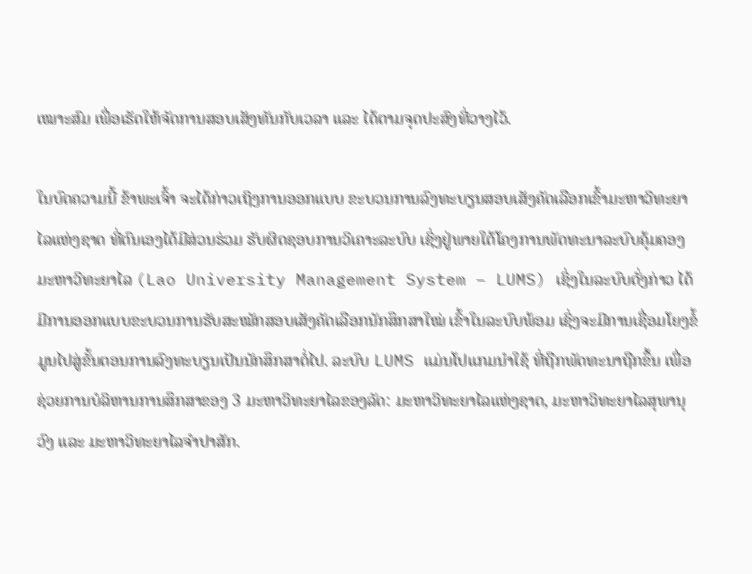ເໝາະສົມ ເພື່ອເຮັດໃຫ້ຈັດການສອບເສັງທັນກັບເວລາ ແລະ ໄດ້ຕາມຈຸດປະສົງທີ່ວາງໄວ້.

ໃນບົດຄວາມນີ້ ຂ້າພະເຈົ້າ ຈະໄດ້ກ່າວເຖິງການອອກແບບ ຂະບວນການລົງທະບຽນສອບເສັງຄັດເລືອກເຂົ້າມະຫາວິທະຍາໄລແຫ່ງຊາດ ທີ່ຕົນເອງໄດ້ມີສ່ວນຮ່ວມ ຮັບຜິດຊອບການວິເຄາະລະບົບ ເຊິ່ງຢູ່ພາຍໃຕ້ໂຄງການພັດທະນາລະບົບຄຸ້ມຄອງມະຫາວິທະຍາໄລ (Lao University Management System – LUMS) ເຊິ່ງໃນລະບົບດັ່ງກ່າວ ໄດ້ມີການອອກແບບຂະບວນການຮັບສະໝັກສອບເສັງຄັດເລືອກນັກສຶກສາໃໝ່ ເຂົ້າໃນລະບົບພ້ອມ ເຊິ່ງຈະມີການເຊື່ອມໂຍງຂໍ້ມູນໄປສູ່ຂັ້ນຕອນການລົງທະບຽນເປັນນັກສຶກສາຕໍ່ໄປ. ລະບົບ LUMS ແມ່ນໂປແກມນຳໃຊ້ ທີ່ຖືກພັດທະນາຖືກຂຶ້ນ ເພື່ອຊ່ວຍການບໍລິຫານການສຶກສາຂອງ 3 ມະຫາວິທະຍາໄລຂອງລັດ: ມະຫາວິທະຍາໄລແຫ່ງຊາດ, ມະຫາວິທະຍາໄລສຸພານຸວົງ ແລະ ມະຫາວິທະຍາໄລຈຳປາສັກ.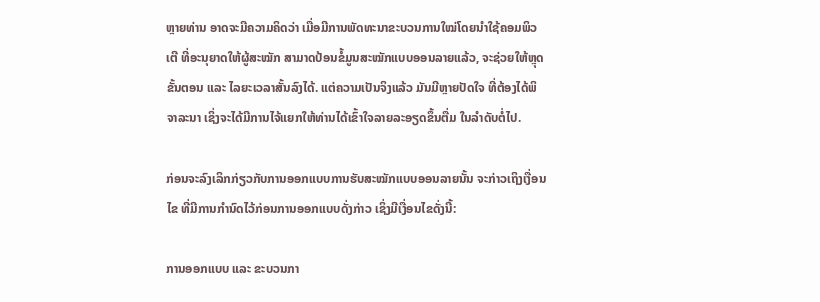ຫຼາຍທ່ານ ອາດຈະມີຄວາມຄິດວ່າ ເມື່ອມີການພັດທະນາຂະບວນການໃໝ່ໂດຍນຳໃຊ້ຄອມພິວເຕີ ທີ່ອະນຸຍາດໃຫ້ຜູ້ສະໝັກ ສາມາດປ້ອນຂໍ້ມູນສະໝັກແບບອອນລາຍແລ້ວ, ຈະຊ່ວຍໃຫ້ຫຼຸດຂັ້ນຕອນ ແລະ ໄລຍະເວລາສັ້ນລົງໄດ້. ແຕ່ຄວາມເປັນຈິງແລ້ວ ມັນມີຫຼາຍປັດໃຈ ທີ່ຕ້ອງໄດ້ພິຈາລະນາ ເຊິ່ງຈະໄດ້ມີການໄຈ້ແຍກໃຫ້ທ່ານໄດ້ເຂົ້າໃຈລາຍລະອຽດຂຶ້ນຕື່ມ ໃນລຳດັບຕໍ່ໄປ.

ກ່ອນຈະລົງເລິກກ່ຽວກັບການອອກແບບການຮັບສະໝັກແບບອອນລາຍນັ້ນ ຈະກ່າວເຖິງເງື່ອນໄຂ ທີ່ມີການກຳນົດໄວ້ກ່ອນການອອກແບບດັ່ງກ່າວ ເຊິ່ງມີເງື່ອນໄຂດັ່ງນີ້:

ການອອກແບບ ແລະ ຂະບວນກາ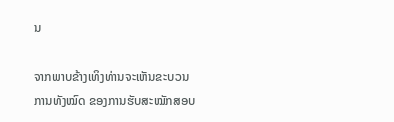ນ

ຈາກພາບຂ້າງເທິງທ່ານຈະເຫັນຂະບວນການທັງໝົດ ຂອງການຮັບສະໝັກສອບ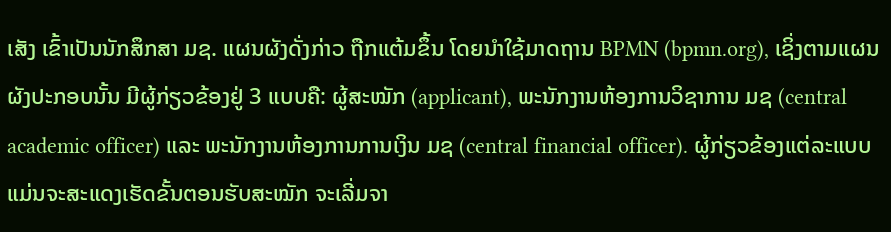ເສັງ ເຂົ້າເປັນນັກສຶກສາ ມຊ. ແຜນຜັງດັ່ງກ່າວ ຖືກແຕ້ມຂຶ້ນ ໂດຍນຳໃຊ້ມາດຖານ BPMN (bpmn.org), ເຊິ່ງຕາມແຜນຜັງປະກອບນັ້ນ ມີຜູ້ກ່ຽວຂ້ອງຢູ່ 3 ແບບຄື: ຜູ້ສະໝັກ (applicant), ພະນັກງານຫ້ອງການວິຊາການ ມຊ (central academic officer) ແລະ ພະນັກງານຫ້ອງການການເງິນ ມຊ (central financial officer). ຜູ້ກ່ຽວຂ້ອງແຕ່ລະແບບ ແມ່ນຈະສະແດງເຮັດຂັ້ນຕອນຮັບສະໝັກ ຈະເລີ່ມຈາ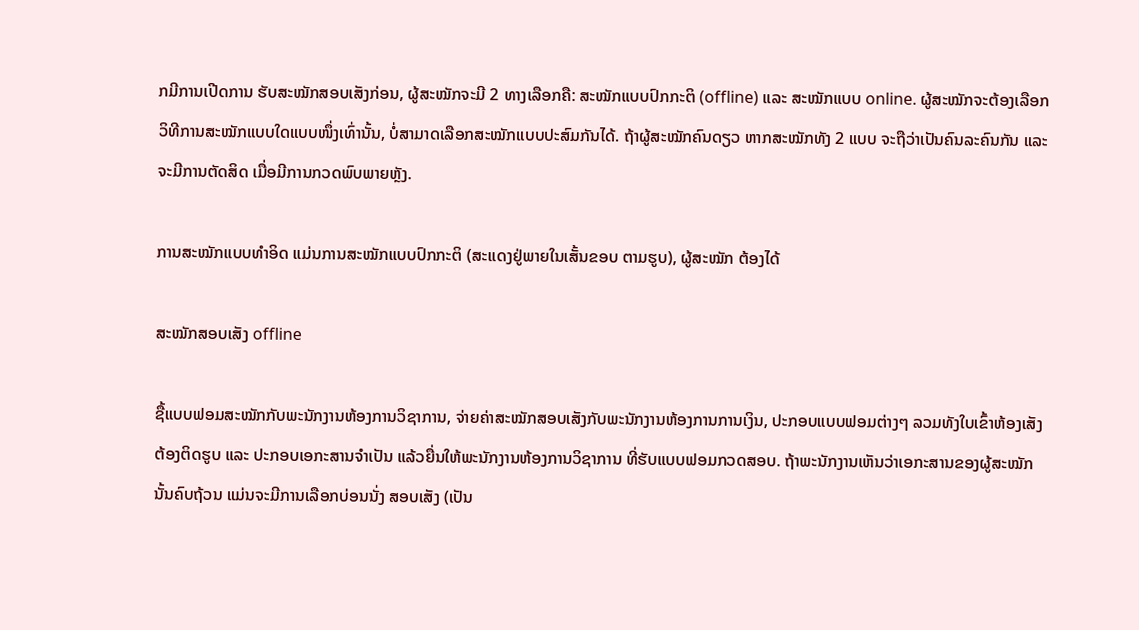ກມີການເປີດການ ຮັບສະໝັກສອບເສັງກ່ອນ, ຜູ້ສະໝັກຈະມີ 2 ທາງເລືອກຄື: ສະໝັກແບບປົກກະຕິ (offline) ແລະ ສະໝັກແບບ online. ຜູ້ສະໝັກຈະຕ້ອງເລືອກວິທີການສະໝັກແບບໃດແບບໜຶ່ງເທົ່ານັ້ນ, ບໍ່ສາມາດເລືອກສະໝັກແບບປະສົມກັນໄດ້. ຖ້າຜູ້ສະໝັກຄົນດຽວ ຫາກສະໝັກທັງ 2 ແບບ ຈະຖືວ່າເປັນຄົນລະຄົນກັນ ແລະ ຈະມີການຕັດສິດ ເມື່ອມີການກວດພົບພາຍຫຼັງ.

ການສະໝັກແບບທຳອິດ ແມ່ນການສະໝັກແບບປົກກະຕິ (ສະແດງຢູ່ພາຍໃນເສັ້ນຂອບ ຕາມຮູບ), ຜູ້ສະໝັກ ຕ້ອງໄດ້

ສະໝັກສອບເສັງ offline

ຊື້ແບບຟອມສະໝັກກັບພະນັກງານຫ້ອງການວິຊາການ, ຈ່າຍຄ່າສະໝັກສອບເສັງກັບພະນັກງານຫ້ອງການການເງິນ, ປະກອບແບບຟອມຕ່າງໆ ລວມທັງໃບເຂົ້າຫ້ອງເສັງຕ້ອງຕິດຮູບ ແລະ ປະກອບເອກະສານຈຳເປັນ ແລ້ວຍື່ນໃຫ້ພະນັກງານຫ້ອງການວິຊາການ ທີ່ຮັບແບບຟອມກວດສອບ. ຖ້າພະນັກງານເຫັນວ່າເອກະສານຂອງຜູ້ສະໝັກນັ້ນຄົບຖ້ວນ ແມ່ນຈະມີການເລືອກບ່ອນນັ່ງ ສອບເສັງ (ເປັນ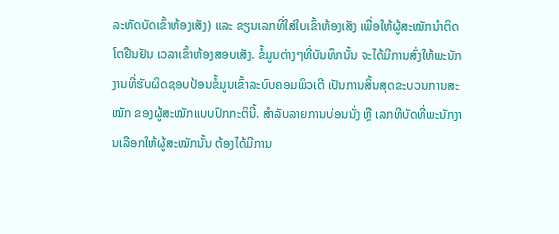ລະຫັດບັດເຂົ້າຫ້ອງເສັງ) ແລະ ຂຽນເລກທີ່ໃສ່ໃບເຂົ້າຫ້ອງເສັງ ເພື່ອໃຫ້ຜູ້ສະໝັກນຳຕິດໂຕຢືນຢັນ ເວລາເຂົ້າຫ້ອງສອບເສັງ. ຂໍ້ມູນຕ່າງໆທີ່ບັນທຶກນັ້ນ ຈະໄດ້ມີການສົ່ງໃຫ້ພະນັກງານທີ່ຮັບຜິດຊອບປ້ອນຂໍ້ມູນເຂົ້າລະບົບຄອມພິວເຕີ ເປັນການສິ້ນສຸດຂະບວນການສະໝັກ ຂອງຜູ້ສະໝັກແບບປົກກະຕິນີ້. ສຳລັບລາຍການບ່ອນນັ່ງ ຫຼື ເລກທີບັດທີ່ພະນັກງານເລືອກໃຫ້ຜູ້ສະໝັກນັ້ນ ຕ້ອງໄດ້ມີການ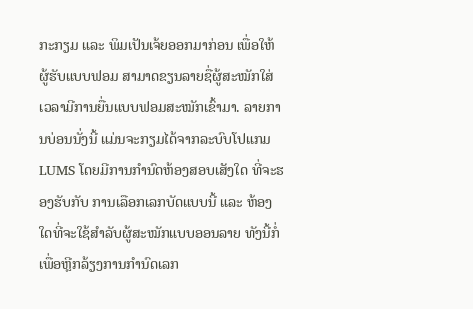ກະກຽມ ແລະ ພິມເປັນເຈ້ຍອອກມາກ່ອນ ເພື່ອໃຫ້ຜູ້ຮັບແບບຟອມ ສາມາດຂຽນລາຍຊື່ຜູ້ສະໝັກໃສ່ ເວລາມີການຍື່ນແບບຟອມສະໝັກເຂົ້າມາ. ລາຍການບ່ອນນັ່ງນີ້ ແມ່ນຈະກຽມໄດ້ຈາກລະບົບໂປແກມ LUMS ໂດຍມີການກຳນົດຫ້ອງສອບເສັງໃດ ທີ່ຈະຮອງຮັບກັບ ການເລືອກເລກບັດແບບນີ້ ແລະ ຫ້ອງໃດທີ່ຈະໃຊ້ສຳລັບຜູ້ສະໝັກແບບອອນລາຍ ທັງນີ້ກໍ່ເພື່ອຫຼີກລ້ຽງການກຳນົດເລກ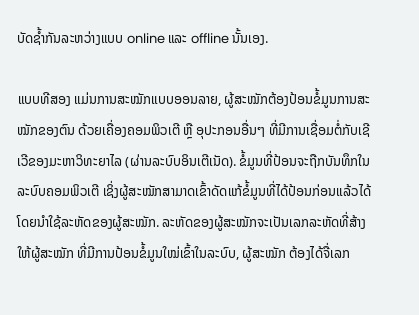ບັດຊໍ້າກັນລະຫວ່າງແບບ online ແລະ offline ນັ້ນເອງ.

ແບບທີສອງ ແມ່ນການສະໝັກແບບອອນລາຍ, ຜູ້ສະໝັກຕ້ອງປ້ອນຂໍ້ມູນການສະໝັກຂອງຕົນ ດ້ວຍເຄື່ອງຄອມພິວເຕີ ຫຼື ອຸປະກອນອື່ນໆ ທີ່ມີການເຊື່ອມຕໍ່ກັບເຊີເວີຂອງມະຫາວິທະຍາໄລ (ຜ່ານລະບົບອິນເຕີເນັດ). ຂໍ້ມູນທີ່ປ້ອນຈະຖືກບັນທຶກໃນລະບົບຄອມພິວເຕີ ເຊິ່ງຜູ້ສະໝັກສາມາດເຂົ້າດັດແກ້ຂໍ້ມູນທີ່ໄດ້ປ້ອນກ່ອນແລ້ວໄດ້ ໂດຍນຳໃຊ້ລະຫັດຂອງຜູ້ສະໝັກ. ລະຫັດຂອງຜູ້ສະໝັກຈະເປັນເລກລະຫັດທີ່ສ້າງໃຫ້ຜູ້ສະໝັກ ທີ່ມີການປ້ອນຂໍ້ມູນໃໝ່ເຂົ້າໃນລະບົບ, ຜູ້ສະໝັກ ຕ້ອງໄດ້ຈື່ເລກ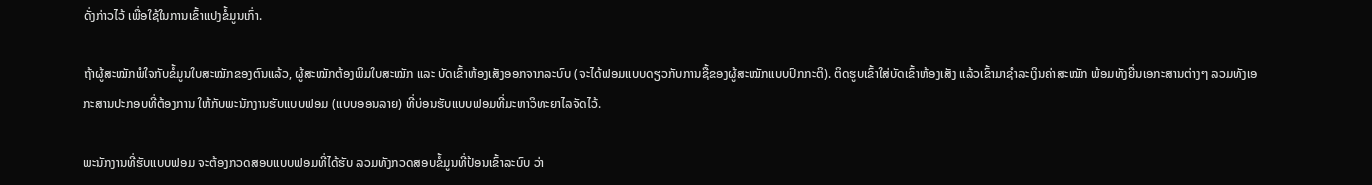ດັ່ງກ່າວໄວ້ ເພື່ອໃຊ້ໃນການເຂົ້າແປງຂໍ້ມູນເກົ່າ.

ຖ້າຜູ້ສະໝັກພໍໃຈກັບຂໍ້ມູນໃບສະໝັກຂອງຕົນແລ້ວ, ຜູ້ສະໝັກຕ້ອງພິມໃບສະໝັກ ແລະ ບັດເຂົ້າຫ້ອງເສັງອອກຈາກລະບົບ (ຈະໄດ້ຟອມແບບດຽວກັບການຊື້ຂອງຜູ້ສະໝັກແບບປົກກະຕິ). ຕິດຮູບເຂົ້າໃສ່ບັດເຂົ້າຫ້ອງເສັງ ແລ້ວເຂົ້າມາຊຳລະເງິນຄ່າສະໝັກ ພ້ອມທັງຍື່ນເອກະສານຕ່າງໆ ລວມທັງເອກະສານປະກອບທີ່ຕ້ອງການ ໃຫ້ກັບພະນັກງານຮັບແບບຟອມ (ແບບອອນລາຍ) ທີ່ບ່ອນຮັບແບບຟອມທີ່ມະຫາວິທະຍາໄລຈັດໄວ້.

ພະນັກງານທີ່ຮັບແບບຟອມ ຈະຕ້ອງກວດສອບແບບຟອມທີ່ໄດ້ຮັບ ລວມທັງກວດສອບຂໍ້ມູນທີ່ປ້ອນເຂົ້າລະບົບ ວ່າ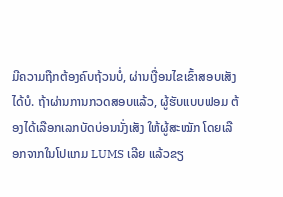ມີຄວາມຖືກຕ້ອງຄົບຖ້ວນບໍ່, ຜ່ານເງື່ອນໄຂເຂົ້າສອບເສັງໄດ້ບໍ. ຖ້າຜ່ານການກວດສອບແລ້ວ, ຜູ້ຮັບແບບຟອມ ຕ້ອງໄດ້ເລືອກເລກບັດບ່ອນນັ່ງເສັງ ໃຫ້ຜູ້ສະໝັກ ໂດຍເລືອກຈາກໃນໂປແກມ LUMS ເລີຍ ແລ້ວຂຽ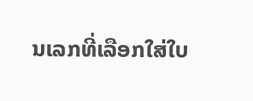ນເລກທີ່ເລືອກໃສ່ໃບ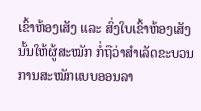ເຂົ້າຫ້ອງເສັງ ແລະ ສົ່ງໃບເຂົ້າຫ້ອງເສັງນັ້ນໃຫ້ຜູ້ສະໝັກ ກໍ່ຖືວ່າສຳເລັດຂະບວນການສະໝັກແບບອອນລາ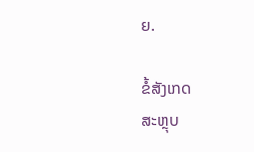ຍ.

ຂໍ້ສັງເກດ
ສະຫຼຸບ